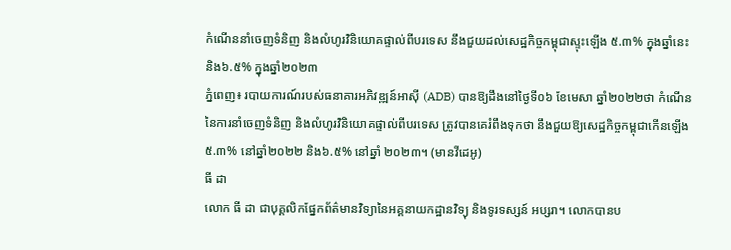កំណើននាំចេញទំនិញ និងលំហូរវិនិយោគផ្ទាល់ពីបរទេស នឹងជួយដល់សេដ្ឋកិច្ចកម្ពុជាស្ទុះឡើង ៥.៣% ក្នុងឆ្នាំនេះ និង៦.៥% ក្នុងឆ្នាំ២០២៣
ភ្នំពេញ៖ របាយការណ៍របស់ធនាគារអភិវឌ្ឍន៍អាស៊ី (ADB) បានឱ្យដឹងនៅថ្ងៃទី០៦ ខែមេសា ឆ្នាំ២០២២ថា កំណើននៃការនាំចេញទំនិញ និងលំហូរវិនិយោគផ្ទាល់ពីបរទេស ត្រូវបានគេរំពឹងទុកថា នឹងជួយឱ្យសេដ្ឋកិច្ចកម្ពុជាកើនឡើង៥.៣% នៅឆ្នាំ២០២២ និង៦.៥% នៅឆ្នាំ ២០២៣។ (មានវីដេអូ)
ធី ដា
លោក ធី ដា ជាបុគ្គលិកផ្នែកព័ត៌មានវិទ្យានៃអគ្គនាយកដ្ឋានវិទ្យុ និងទូរទស្សន៍ អប្សរា។ លោកបានប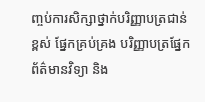ញ្ចប់ការសិក្សាថ្នាក់បរិញ្ញាបត្រជាន់ខ្ពស់ ផ្នែកគ្រប់គ្រង បរិញ្ញាបត្រផ្នែកព័ត៌មានវិទ្យា និង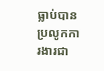ធ្លាប់បានប្រលូកការងារជា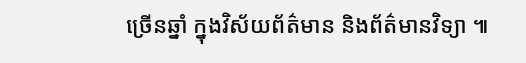ច្រើនឆ្នាំ ក្នុងវិស័យព័ត៌មាន និងព័ត៌មានវិទ្យា ៕